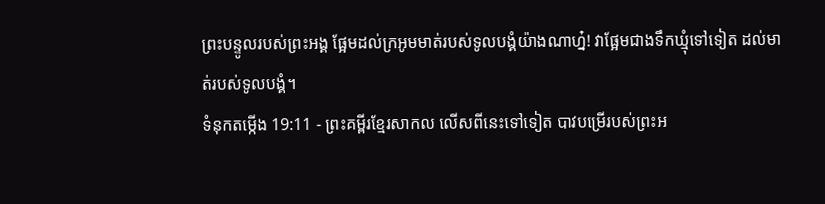ព្រះបន្ទូលរបស់ព្រះអង្គ ផ្អែមដល់ក្រអូមមាត់របស់ទូលបង្គំយ៉ាងណាហ្ន៎! វាផ្អែមជាងទឹកឃ្មុំទៅទៀត ដល់មាត់របស់ទូលបង្គំ។
ទំនុកតម្កើង 19:11 - ព្រះគម្ពីរខ្មែរសាកល លើសពីនេះទៅទៀត បាវបម្រើរបស់ព្រះអ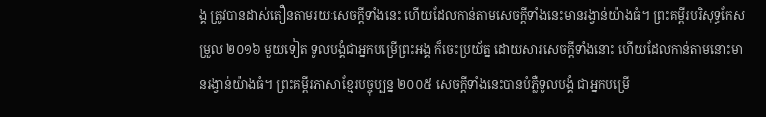ង្គ ត្រូវបានដាស់តឿនតាមរយៈសេចក្ដីទាំងនេះ ហើយដែលកាន់តាមសេចក្ដីទាំងនេះមានរង្វាន់យ៉ាងធំ។ ព្រះគម្ពីរបរិសុទ្ធកែសម្រួល ២០១៦ មួយទៀត ទូលបង្គំជាអ្នកបម្រើព្រះអង្គ ក៏ចេះប្រយ័ត្ន ដោយសារសេចក្ដីទាំងនោះ ហើយដែលកាន់តាមនោះមានរង្វាន់យ៉ាងធំ។ ព្រះគម្ពីរភាសាខ្មែរបច្ចុប្បន្ន ២០០៥ សេចក្ដីទាំងនេះបានបំភ្លឺទូលបង្គំ ជាអ្នកបម្រើ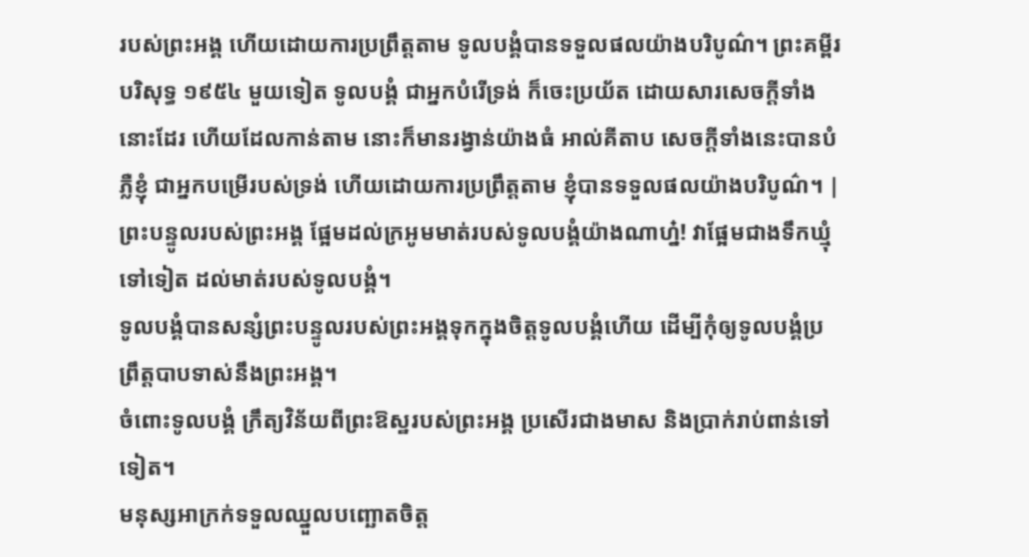របស់ព្រះអង្គ ហើយដោយការប្រព្រឹត្តតាម ទូលបង្គំបានទទួលផលយ៉ាងបរិបូណ៌។ ព្រះគម្ពីរបរិសុទ្ធ ១៩៥៤ មួយទៀត ទូលបង្គំ ជាអ្នកបំរើទ្រង់ ក៏ចេះប្រយ័ត ដោយសារសេចក្ដីទាំងនោះដែរ ហើយដែលកាន់តាម នោះក៏មានរង្វាន់យ៉ាងធំ អាល់គីតាប សេចក្ដីទាំងនេះបានបំភ្លឺខ្ញុំ ជាអ្នកបម្រើរបស់ទ្រង់ ហើយដោយការប្រព្រឹត្តតាម ខ្ញុំបានទទួលផលយ៉ាងបរិបូណ៌។ |
ព្រះបន្ទូលរបស់ព្រះអង្គ ផ្អែមដល់ក្រអូមមាត់របស់ទូលបង្គំយ៉ាងណាហ្ន៎! វាផ្អែមជាងទឹកឃ្មុំទៅទៀត ដល់មាត់របស់ទូលបង្គំ។
ទូលបង្គំបានសន្សំព្រះបន្ទូលរបស់ព្រះអង្គទុកក្នុងចិត្តទូលបង្គំហើយ ដើម្បីកុំឲ្យទូលបង្គំប្រព្រឹត្តបាបទាស់នឹងព្រះអង្គ។
ចំពោះទូលបង្គំ ក្រឹត្យវិន័យពីព្រះឱស្ឋរបស់ព្រះអង្គ ប្រសើរជាងមាស និងប្រាក់រាប់ពាន់ទៅទៀត។
មនុស្សអាក្រក់ទទួលឈ្នួលបញ្ឆោតចិត្ត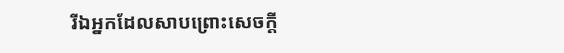រីឯអ្នកដែលសាបព្រោះសេចក្ដី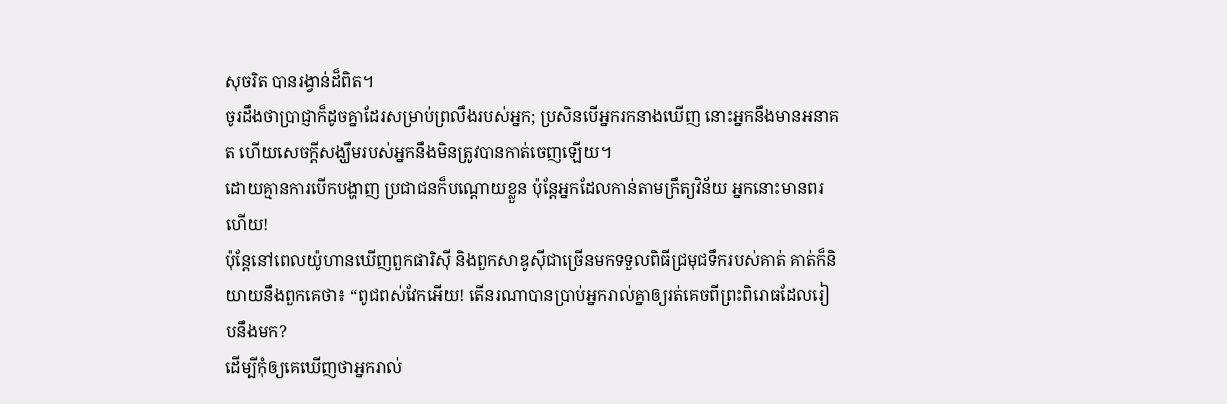សុចរិត បានរង្វាន់ដ៏ពិត។
ចូរដឹងថាប្រាជ្ញាក៏ដូចគ្នាដែរសម្រាប់ព្រលឹងរបស់អ្នក; ប្រសិនបើអ្នករកនាងឃើញ នោះអ្នកនឹងមានអនាគត ហើយសេចក្ដីសង្ឃឹមរបស់អ្នកនឹងមិនត្រូវបានកាត់ចេញឡើយ។
ដោយគ្មានការបើកបង្ហាញ ប្រជាជនក៏បណ្ដោយខ្លួន ប៉ុន្តែអ្នកដែលកាន់តាមក្រឹត្យវិន័យ អ្នកនោះមានពរហើយ!
ប៉ុន្តែនៅពេលយ៉ូហានឃើញពួកផារិស៊ី និងពួកសាឌូស៊ីជាច្រើនមកទទួលពិធីជ្រមុជទឹករបស់គាត់ គាត់ក៏និយាយនឹងពួកគេថា៖ “ពូជពស់វែកអើយ! តើនរណាបានប្រាប់អ្នករាល់គ្នាឲ្យរត់គេចពីព្រះពិរោធដែលរៀបនឹងមក?
ដើម្បីកុំឲ្យគេឃើញថាអ្នករាល់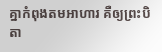គ្នាកំពុងតមអាហារ គឺឲ្យព្រះបិតា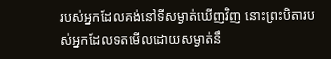របស់អ្នកដែលគង់នៅទីសម្ងាត់ឃើញវិញ នោះព្រះបិតារបស់អ្នកដែលទតមើលដោយសម្ងាត់នឹ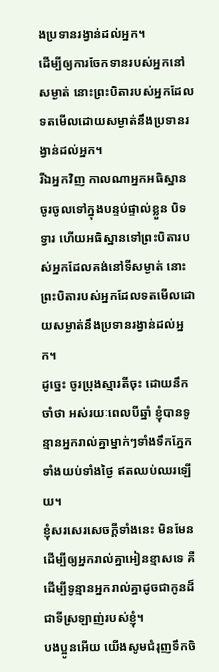ងប្រទានរង្វាន់ដល់អ្នក។
ដើម្បីឲ្យការចែកទានរបស់អ្នកនៅសម្ងាត់ នោះព្រះបិតារបស់អ្នកដែលទតមើលដោយសម្ងាត់នឹងប្រទានរង្វាន់ដល់អ្នក។
រីឯអ្នកវិញ កាលណាអ្នកអធិស្ឋាន ចូរចូលទៅក្នុងបន្ទប់ផ្ទាល់ខ្លួន បិទទ្វារ ហើយអធិស្ឋានទៅព្រះបិតារបស់អ្នកដែលគង់នៅទីសម្ងាត់ នោះព្រះបិតារបស់អ្នកដែលទតមើលដោយសម្ងាត់នឹងប្រទានរង្វាន់ដល់អ្នក។
ដូច្នេះ ចូរប្រុងស្មារតីចុះ ដោយនឹកចាំថា អស់រយៈពេលបីឆ្នាំ ខ្ញុំបានទូន្មានអ្នករាល់គ្នាម្នាក់ៗទាំងទឹកភ្នែក ទាំងយប់ទាំងថ្ងៃ ឥតឈប់ឈរឡើយ។
ខ្ញុំសរសេរសេចក្ដីទាំងនេះ មិនមែនដើម្បីឲ្យអ្នករាល់គ្នាអៀនខ្មាសទេ គឺដើម្បីទូន្មានអ្នករាល់គ្នាដូចជាកូនដ៏ជាទីស្រឡាញ់របស់ខ្ញុំ។
បងប្អូនអើយ យើងសូមជំរុញទឹកចិ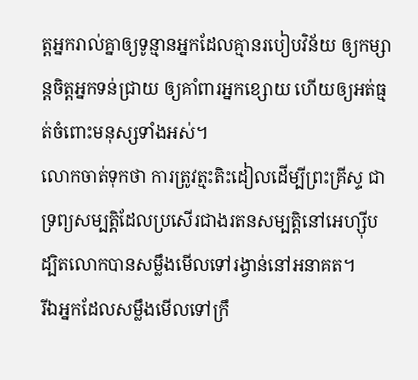ត្តអ្នករាល់គ្នាឲ្យទូន្មានអ្នកដែលគ្មានរបៀបវិន័យ ឲ្យកម្សាន្តចិត្តអ្នកទន់ជ្រាយ ឲ្យគាំពារអ្នកខ្សោយ ហើយឲ្យអត់ធ្មត់ចំពោះមនុស្សទាំងអស់។
លោកចាត់ទុកថា ការត្រូវត្មះតិះដៀលដើម្បីព្រះគ្រីស្ទ ជាទ្រព្យសម្បត្តិដែលប្រសើរជាងរតនសម្បត្តិនៅអេហ្ស៊ីប ដ្បិតលោកបានសម្លឹងមើលទៅរង្វាន់នៅអនាគត។
រីឯអ្នកដែលសម្លឹងមើលទៅក្រឹ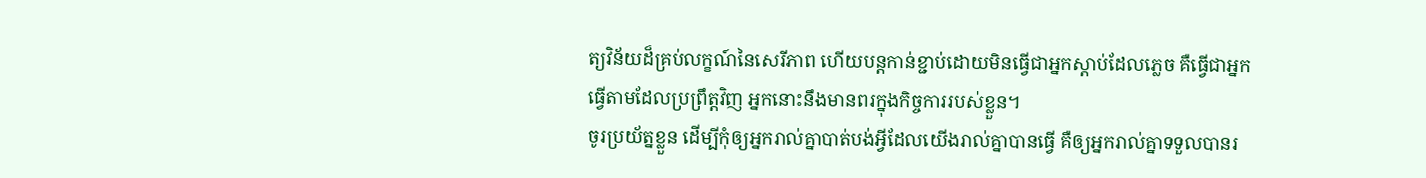ត្យវិន័យដ៏គ្រប់លក្ខណ៍នៃសេរីភាព ហើយបន្តកាន់ខ្ជាប់ដោយមិនធ្វើជាអ្នកស្ដាប់ដែលភ្លេច គឺធ្វើជាអ្នកធ្វើតាមដែលប្រព្រឹត្តវិញ អ្នកនោះនឹងមានពរក្នុងកិច្ចការរបស់ខ្លួន។
ចូរប្រយ័ត្នខ្លួន ដើម្បីកុំឲ្យអ្នករាល់គ្នាបាត់បង់អ្វីដែលយើងរាល់គ្នាបានធ្វើ គឺឲ្យអ្នករាល់គ្នាទទួលបានរ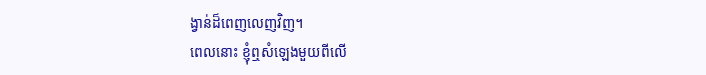ង្វាន់ដ៏ពេញលេញវិញ។
ពេលនោះ ខ្ញុំឮសំឡេងមួយពីលើ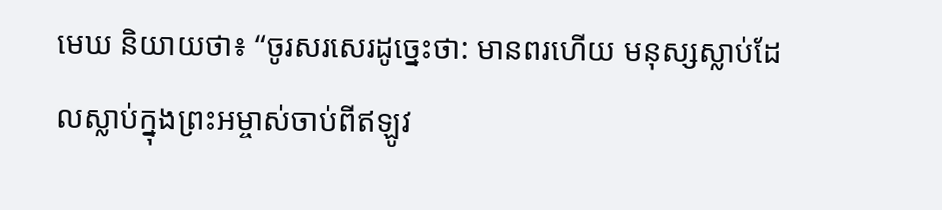មេឃ និយាយថា៖ “ចូរសរសេរដូច្នេះថា: មានពរហើយ មនុស្សស្លាប់ដែលស្លាប់ក្នុងព្រះអម្ចាស់ចាប់ពីឥឡូវ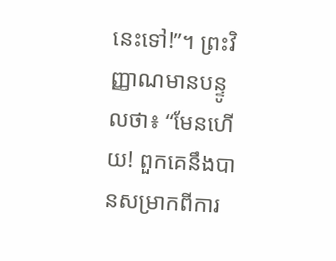នេះទៅ!”។ ព្រះវិញ្ញាណមានបន្ទូលថា៖ “មែនហើយ! ពួកគេនឹងបានសម្រាកពីការ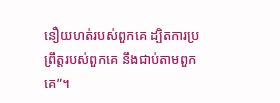នឿយហត់របស់ពួកគេ ដ្បិតការប្រព្រឹត្តរបស់ពួកគេ នឹងជាប់តាមពួកគេ”។